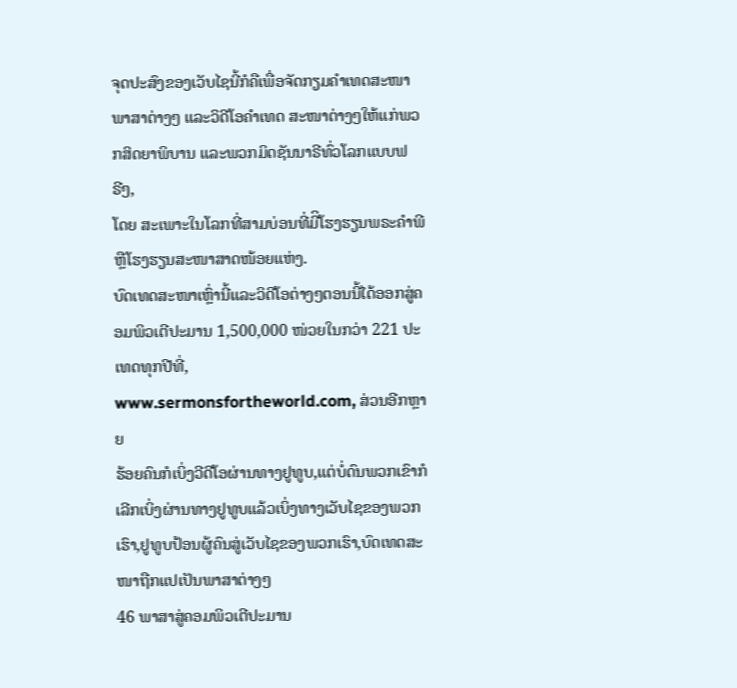ຈຸດປະສົງຂອງເວັບໄຊນີ້ກໍຄືເພື່ອຈັດກຽມຄໍາເທດສະໜາພາສາຕ່າງໆ ແລະວິດີໂອຄໍາເທດ ສະໜາຕ່າງໆໃຫ້ແກ່ພວກສິດຍາພິບານ ແລະພວກມິດຊັນນາຣີທົ່ວໂລກແບບຟຣີໆ,
ໂດຍ ສະເພາະໃນໂລກທີ່ສາມບ່ອນທີ່ມີິໂຮງຮຽນພຣະຄໍາພີຫຼືໂຮງຮຽນສະໜາສາດໜ້ອຍແຫ່ງ.
ບົດເທດສະໜາເຫຼົ່ານີ້ແລະວິດີໂອຕ່າງໆຕອນນີ້ໄດ້ອອກສູ່ຄອມພິວເຕີປະມານ 1,500,000 ໜ່ວຍໃນກວ່າ 221 ປະເທດທຸກປີທີ່,
www.sermonsfortheworld.com, ສ່ວນອີກຫຼາຍ
ຮ້ອຍຄົນກໍເບິ່ງວີດີໂອຜ່ານທາງຢູທູບ,ແຕ່ບໍ່ດົນພວກເຂົາກໍເລີກເບິ່ງຜ່ານທາງຢູທູບແລ້ວເບິ່ງທາງເວັບໄຊຂອງພວກເຮົາ,ຢູທູບປ້ອນຜູ້ຄົນສູ່ເວັບໄຊຂອງພວກເຮົາ,ບົດເທດສະໜາຖືກແປເປັນພາສາຕ່າງໆ
46 ພາສາສູ່ຄອມພິວເຕີປະມານ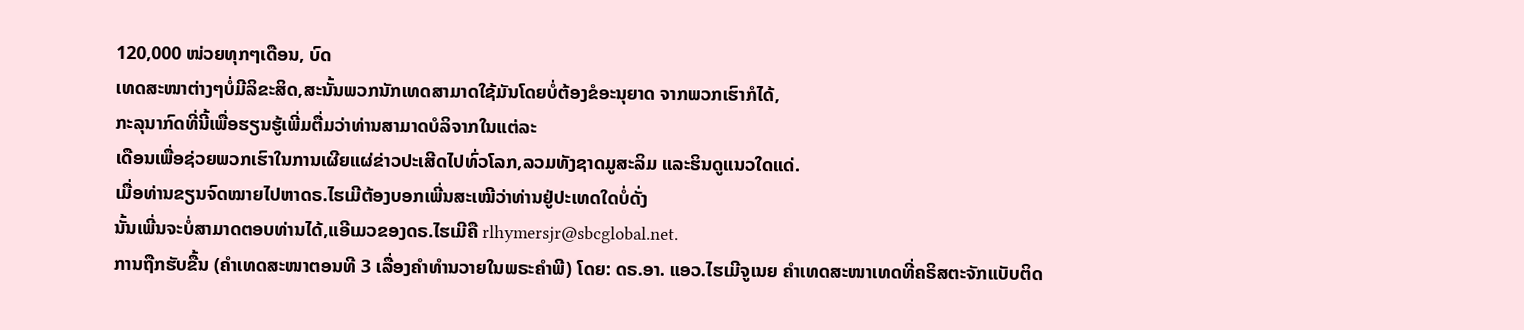120,000 ໜ່ວຍທຸກໆເດືອນ, ບົດ
ເທດສະໜາຕ່າງໆບໍ່ມີລິຂະສິດ,ສະນັ້ນພວກນັກເທດສາມາດໃຊ້ມັນໂດຍບໍ່ຕ້ອງຂໍອະນຸຍາດ ຈາກພວກເຮົາກໍໄດ້,
ກະລຸນາກົດທີ່ນີ້ເພື່ອຮຽນຮູ້ເພີ່ມຕື່ມວ່າທ່ານສາມາດບໍລິຈາກໃນແຕ່ລະ
ເດືອນເພື່ອຊ່ວຍພວກເຮົາໃນການເຜີຍແຜ່ຂ່າວປະເສີດໄປທົ່ວໂລກ,ລວມທັງຊາດມູສະລິມ ແລະຮິນດູແນວໃດແດ່.
ເມື່ອທ່ານຂຽນຈົດໝາຍໄປຫາດຣ.ໄຮເມີຕ້ອງບອກເພີ່ນສະເໝີວ່າທ່ານຢູ່ປະເທດໃດບໍ່ດັ່ງ
ນັ້ນເພີ່ນຈະບໍ່ສາມາດຕອບທ່ານໄດ້,ແອີເມວຂອງດຣ.ໄຮເມີຄື rlhymersjr@sbcglobal.net.
ການຖືກຮັບຂື້ນ (ຄໍາເທດສະໜາຕອນທີ 3 ເລື່ອງຄໍາທໍານວາຍໃນພຣະຄໍາພີ) ໂດຍ: ດຣ.ອາ. ແອວ.ໄຮເມີຈູເນຍ ຄໍາເທດສະໜາເທດທີ່ຄຣິສຕະຈັກແບັບຕິດ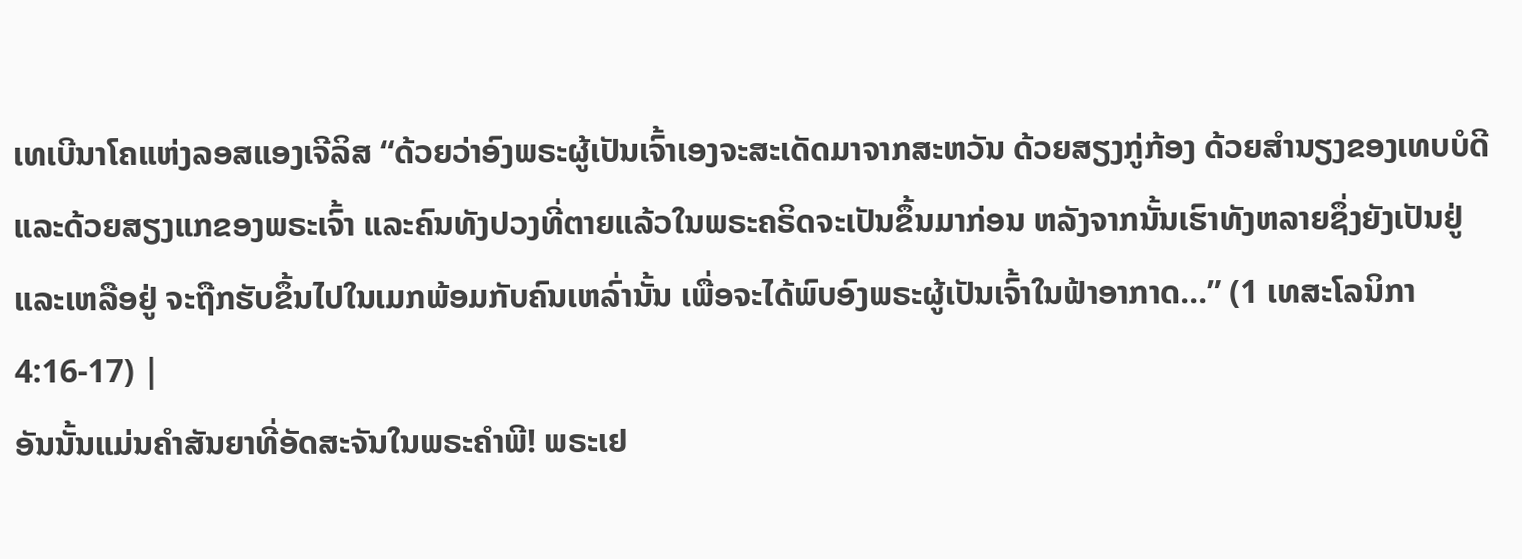ເທເບີນາໂຄແຫ່ງລອສແອງເຈີລິສ “ດ້ວຍວ່າອົງພຣະຜູ້ເປັນເຈົ້າເອງຈະສະເດັດມາຈາກສະຫວັນ ດ້ວຍສຽງກູ່ກ້ອງ ດ້ວຍສຳນຽງຂອງເທບບໍດີ ແລະດ້ວຍສຽງແກຂອງພຣະເຈົ້າ ແລະຄົນທັງປວງທີ່ຕາຍແລ້ວໃນພຣະຄຣິດຈະເປັນຂຶ້ນມາກ່ອນ ຫລັງຈາກນັ້ນເຮົາທັງຫລາຍຊຶ່ງຍັງເປັນຢູ່ແລະເຫລືອຢູ່ ຈະຖືກຮັບຂຶ້ນໄປໃນເມກພ້ອມກັບຄົນເຫລົ່ານັ້ນ ເພື່ອຈະໄດ້ພົບອົງພຣະຜູ້ເປັນເຈົ້າໃນຟ້າອາກາດ...” (1 ເທສະໂລນິກາ 4:16-17) |
ອັນນັ້ນແມ່ນຄໍາສັນຍາທີ່ອັດສະຈັນໃນພຣະຄໍາພີ! ພຣະເຢ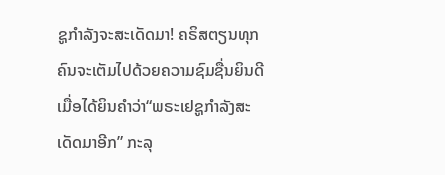ຊູກໍາລັງຈະສະເດັດມາ! ຄຣິສຕຽນທຸກຄົນຈະເຕັມໄປດ້ວຍຄວາມຊົມຊື່ນຍິນດີເມື່ອໄດ້ຍິນຄໍາວ່າ“ພຣະເຢຊູກໍາລັງສະ ເດັດມາອີກ” ກະລຸ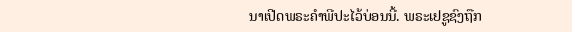ນາເປີດພຣະຄໍາພີປະໄວ້ບ່ອນນີ້. ພຣະເຢຊູຊົງຖືກ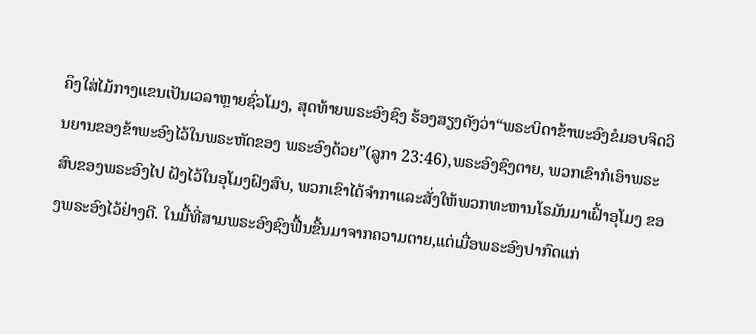ຄຶງໃສ່ໄມ້ກາງແຂນເປັນເວລາຫຼາຍຊົ່ວໂມງ, ສຸດທ້າຍພຣະອົງຊົງ ຮ້ອງສຽງດັງວ່າ“ພຣະບິດາຂ້າພະອົງຂໍມອບຈິດວິນຍານຂອງຂ້າພະອົງໄວ້ໃນພຣະຫັດຂອງ ພຣະອົງດ້ວຍ”(ລູກາ 23:46),ພຣະອົງຊົງຕາຍ, ພວກເຂົາກໍເອົາພຣະສົບຂອງພຣະອົງໄປ ຝັງໄວ້ໃນອຸໂມງຝົງສົບ, ພວກເຂົາໄດ້ຈໍາກາແລະສັ່ງໃຫ້ພວກທະຫານໂຣມັນມາເຝົ້າອຸໂມງ ຂອງພຣະອົງໄວ້ຢ່າງດີ. ໃນມື້ທີ່ສາມພຣະອົງຊົງຟື້ນຂື້ນມາຈາກຄວາມຕາຍ,ແຕ່ເມື່ອພຣະອົງປາກົດແກ່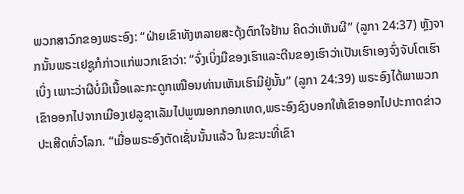ພວກສາວົກຂອງພຣະອົງ: “ຝ່າຍເຂົາທັງຫລາຍສະດຸ້ງຕົກໃຈຢ້ານ ຄິດວ່າເຫັນຜີ” (ລູກາ 24:37) ຫຼັງຈາກນັ້ນພຣະເຢຊູກໍກ່າວແກ່ພວກເຂົາວ່າ: “ຈົ່ງເບິ່ງມືຂອງເຮົາແລະຕີນຂອງເຮົາວ່າເປັນເຮົາເອງຈົ່ງຈັບໂຕເຮົາເບິ່ງ ເພາະວ່າຜີບໍ່ມີເນື້ອແລະກະດູກເໝືອນທ່ານເຫັນເຮົາມີຢູ່ນັ້ນ” (ລູກາ 24:39) ພຣະອົງໄດ້ພາພວກເຂົາອອກໄປຈາກເມືອງເຢລູຊາເລັມໄປພູໝອກກອກເທດ,ພຣະອົງຊົງບອກໃຫ້ເຂົາອອກໄປປະກາດຂ່າວປະເສີດທົ່ວໂລກ. “ເມື່ອພຣະອົງຕັດເຊັ່ນນັ້ນແລ້ວ ໃນຂະນະທີ່ເຂົາ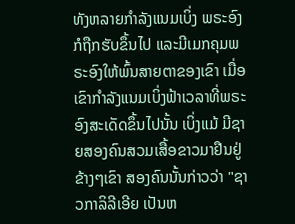ທັງຫລາຍກຳລັງແນມເບິ່ງ ພຣະອົງກໍຖືກຮັບຂຶ້ນໄປ ແລະມີເມກຄຸມພຣະອົງໃຫ້ພົ້ນສາຍຕາຂອງເຂົາ ເມື່ອເຂົາກຳລັງແນມເບິ່ງຟ້າເວລາທີ່ພຣະອົງສະເດັດຂຶ້ນໄປນັ້ນ ເບິ່ງແມ້ ມີຊາຍສອງຄົນສວມເສື້ອຂາວມາຢືນຢູ່ຂ້າງໆເຂົາ ສອງຄົນນັ້ນກ່າວວ່າ "ຊາວກາລິລີເອີຍ ເປັນຫ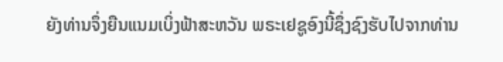ຍັງທ່ານຈຶ່ງຍືນແນມເບິ່ງຟ້າສະຫວັນ ພຣະເຢຊູອົງນີ້ຊຶ່ງຊົງຮັບໄປຈາກທ່ານ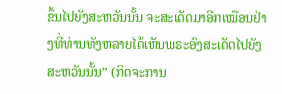ຂຶ້ນໄປຍັງສະຫວັນນັ້ນ ຈະສະເດັດມາອີກເໝືອນຢ່າງທີ່ທ່ານທັງຫລາຍໄດ້ເຫັນພຣະອົງສະເດັດໄປຍັງສະຫວັນນັ້ນ” (ກິດຈະການ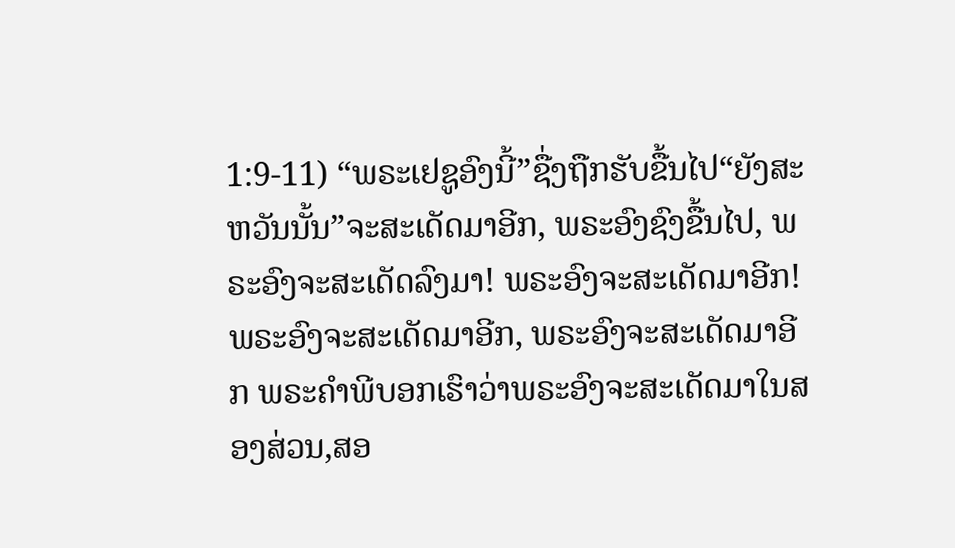1:9-11) “ພຣະເຢຊູອົງນີ້”ຊື່ງຖືກຮັບຂື້ນໄປ“ຍັງສະຫວັນນັ້ນ”ຈະສະເດັດມາອີກ, ພຣະອົງຊົງຂື້ນໄປ, ພຣະອົງຈະສະເດັດລົງມາ! ພຣະອົງຈະສະເດັດມາອີກ! ພຣະອົງຈະສະເດັດມາອີກ, ພຣະອົງຈະສະເດັດມາອີກ ພຣະຄໍາພີບອກເຮົາວ່າພຣະອົງຈະສະເດັດມາໃນສອງສ່ວນ,ສອ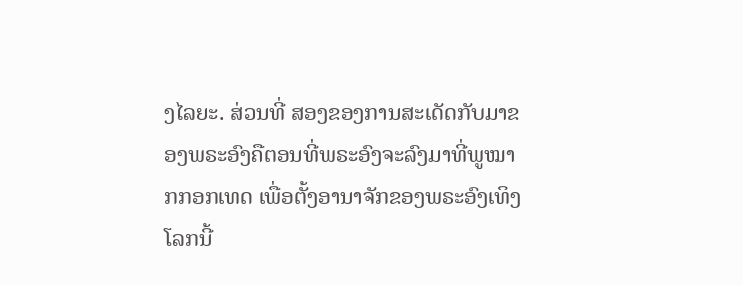ງໄລຍະ. ສ່ວນທີ່ ສອງຂອງການສະເດັດກັບມາຂອງພຣະອົງຄືຕອນທີ່ພຣະອົງຈະລົງມາທີ່ພູໝາກກອກເທດ ເພື່ອຕັ້ງອານາຈັກຂອງພຣະອົງເທິງໂລກນີ້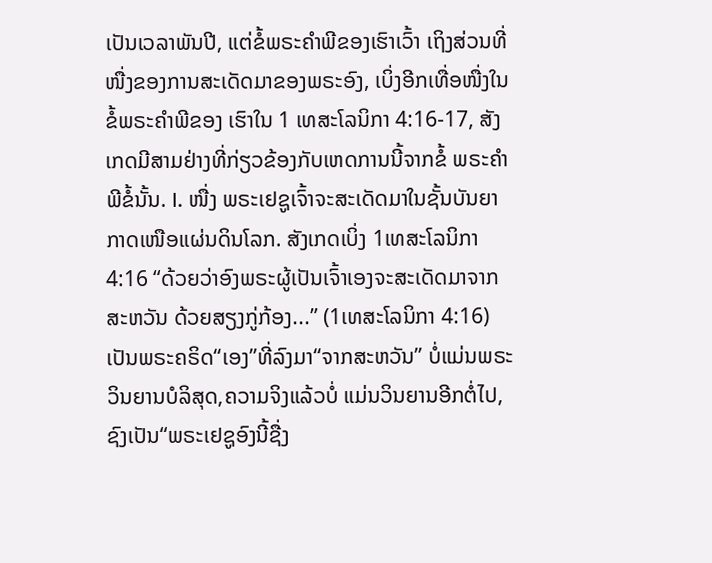ເປັນເວລາພັນປີ, ແຕ່ຂໍ້ພຣະຄໍາພີຂອງເຮົາເວົ້າ ເຖິງສ່ວນທີ່ໜື່ງຂອງການສະເດັດມາຂອງພຣະອົງ, ເບິ່ງອີກເທື່ອໜື່ງໃນຂໍ້ພຣະຄໍາພີຂອງ ເຮົາໃນ 1 ເທສະໂລນິກາ 4:16-17, ສັງເກດມີສາມຢ່າງທີ່ກ່ຽວຂ້ອງກັບເຫດການນີ້ຈາກຂໍ້ ພຣະຄໍາພີຂໍ້ນັ້ນ. I. ໜື່ງ ພຣະເຢຊູເຈົ້າຈະສະເດັດມາໃນຊັ້ນບັນຍາກາດເໜືອແຜ່ນດິນໂລກ. ສັງເກດເບິ່ງ 1ເທສະໂລນິກາ 4:16 “ດ້ວຍວ່າອົງພຣະຜູ້ເປັນເຈົ້າເອງຈະສະເດັດມາຈາກສະຫວັນ ດ້ວຍສຽງກູ່ກ້ອງ...” (1ເທສະໂລນິກາ 4:16) ເປັນພຣະຄຣິດ“ເອງ”ທີ່ລົງມາ“ຈາກສະຫວັນ” ບໍ່ແມ່ນພຣະວິນຍານບໍລິສຸດ,ຄວາມຈິງແລ້ວບໍ່ ແມ່ນວິນຍານອີກຕໍ່ໄປ, ຊົງເປັນ“ພຣະເຢຊູອົງນີ້ຊື່ງ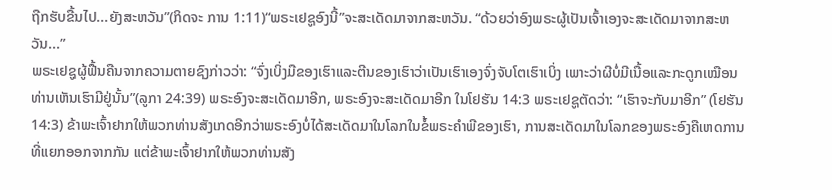ຖືກຮັບຂື້ນໄປ...ຍັງສະຫວັນ”(ກິດຈະ ການ 1:11)“ພຣະເຢຊູອົງນີ້”ຈະສະເດັດມາຈາກສະຫວັນ. “ດ້ວຍວ່າອົງພຣະຜູ້ເປັນເຈົ້າເອງຈະສະເດັດມາຈາກສະຫວັນ...”
ພຣະເຢຊູຜູ້ຟື້ນຄືນຈາກຄວາມຕາຍຊົງກ່າວວ່າ: “ຈົ່ງເບິ່ງມືຂອງເຮົາແລະຕີນຂອງເຮົາວ່າເປັນເຮົາເອງຈົ່ງຈັບໂຕເຮົາເບິ່ງ ເພາະວ່າຜີບໍ່ມີເນື້ອແລະກະດູກເໝືອນທ່ານເຫັນເຮົາມີຢູ່ນັ້ນ”(ລູກາ 24:39) ພຣະອົງຈະສະເດັດມາອີກ, ພຣະອົງຈະສະເດັດມາອີກ ໃນໂຢຮັນ 14:3 ພຣະເຢຊູຕັດວ່າ: “ເຮົາຈະກັບມາອີກ” (ໂຢຮັນ 14:3) ຂ້າພະເຈົ້າຢາກໃຫ້ພວກທ່ານສັງເກດອີກວ່າພຣະອົງບໍ່ໄດ້ສະເດັດມາໃນໂລກໃນຂໍ້ພຣະຄໍາພີຂອງເຮົາ, ການສະເດັດມາໃນໂລກຂອງພຣະອົງຄືເຫດການທີ່ແຍກອອກຈາກກັນ ແຕ່ຂ້າພະເຈົ້າຢາກໃຫ້ພວກທ່ານສັງ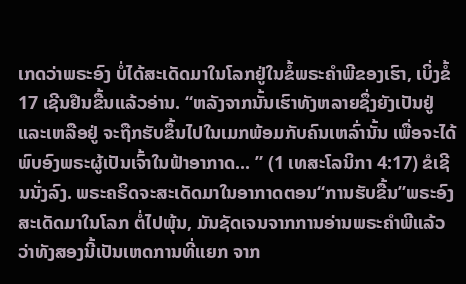ເກດວ່າພຣະອົງ ບໍ່ໄດ້ສະເດັດມາໃນໂລກຢູ່ໃນຂໍ້ພຣະຄໍາພີຂອງເຮົາ, ເບິ່ງຂໍ້ 17 ເຊີນຢືນຂື້ນແລ້ວອ່ານ. “ຫລັງຈາກນັ້ນເຮົາທັງຫລາຍຊຶ່ງຍັງເປັນຢູ່ແລະເຫລືອຢູ່ ຈະຖືກຮັບຂຶ້ນໄປໃນເມກພ້ອມກັບຄົນເຫລົ່ານັ້ນ ເພື່ອຈະໄດ້ພົບອົງພຣະຜູ້ເປັນເຈົ້າໃນຟ້າອາກາດ... ” (1 ເທສະໂລນິກາ 4:17) ຂໍເຊີນນັ່ງລົງ. ພຣະຄຣິດຈະສະເດັດມາໃນອາກາດຕອນ“ການຮັບຂື້ນ”ພຣະອົງສະເດັດມາໃນໂລກ ຕໍ່ໄປພຸ້ນ, ມັນຊັດເຈນຈາກການອ່ານພຣະຄໍາພີແລ້ວວ່າທັງສອງນີ້ເປັນເຫດການທີ່ແຍກ ຈາກ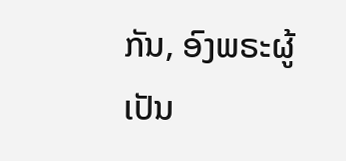ກັນ, ອົງພຣະຜູ້ເປັນ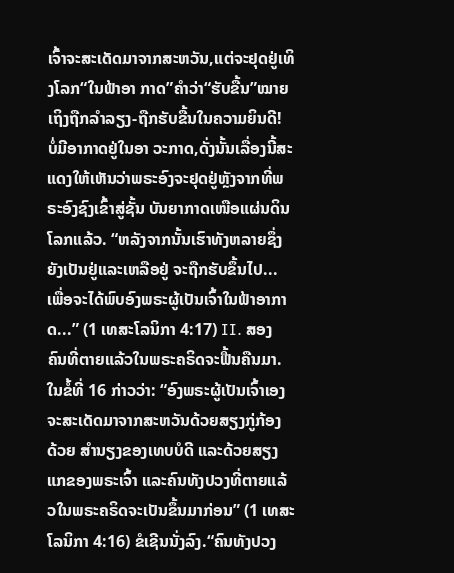ເຈົ້າຈະສະເດັດມາຈາກສະຫວັນ,ແຕ່ຈະຢຸດຢູ່ເທິງໂລກ“ໃນຟ້າອາ ກາດ”ຄໍາວ່າ“ຮັບຂື້ນ”ໝາຍເຖິງຖືກລໍາລຽງ-ຖືກຮັບຂື້ນໃນຄວາມຍິນດີ! ບໍ່ມີອາກາດຢູ່ໃນອາ ວະກາດ,ດັ່ງນັ້ນເລື່ອງນີ້ສະແດງໃຫ້ເຫັນວ່າພຣະອົງຈະຢຸດຢູ່ຫຼັງຈາກທີ່ພຣະອົງຊົງເຂົ້າສູ່ຊັ້ນ ບັນຍາກາດເໜືອແຜ່ນດິນໂລກແລ້ວ. “ຫລັງຈາກນັ້ນເຮົາທັງຫລາຍຊຶ່ງຍັງເປັນຢູ່ແລະເຫລືອຢູ່ ຈະຖືກຮັບຂຶ້ນໄປ... ເພື່ອຈະໄດ້ພົບອົງພຣະຜູ້ເປັນເຈົ້າໃນຟ້າອາກາດ...” (1 ເທສະໂລນິກາ 4:17) II. ສອງ ຄົນທີ່ຕາຍແລ້ວໃນພຣະຄຣິດຈະຟື້ນຄືນມາ. ໃນຂໍ້ທີ່ 16 ກ່າວວ່າ: “ອົງພຣະຜູ້ເປັນເຈົ້າເອງຈະສະເດັດມາຈາກສະຫວັນດ້ວຍສຽງກູ່ກ້ອງ ດ້ວຍ ສຳນຽງຂອງເທບບໍດີ ແລະດ້ວຍສຽງແກຂອງພຣະເຈົ້າ ແລະຄົນທັງປວງທີ່ຕາຍແລ້ວໃນພຣະຄຣິດຈະເປັນຂຶ້ນມາກ່ອນ” (1 ເທສະໂລນິກາ 4:16) ຂໍເຊີນນັ່ງລົງ.“ຄົນທັງປວງ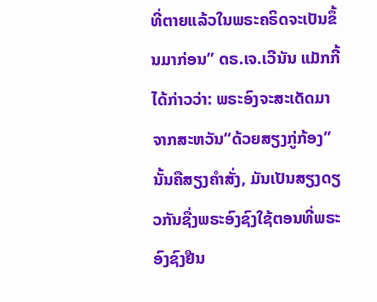ທີ່ຕາຍແລ້ວໃນພຣະຄຣິດຈະເປັນຂຶ້ນມາກ່ອນ” ດຣ.ເຈ.ເວີນັນ ແມັກກີ້ໄດ້ກ່າວວ່າ: ພຣະອົງຈະສະເດັດມາຈາກສະຫວັນ“ດ້ວຍສຽງກູ່ກ້ອງ”ນັ້ນຄືສຽງຄໍາສັ່ງ, ມັນເປັນສຽງດຽວກັນຊື່ງພຣະອົງຊົງໃຊ້ຕອນທີ່ພຣະອົງຊົງຢືນ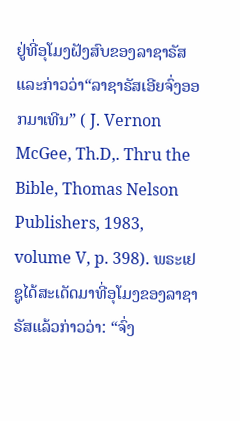ຢູ່ທີ່ອຸໂມງຝັງສົບຂອງລາຊາຣັສແລະກ່າວວ່າ“ລາຊາຣັສເອີຍຈົ່ງອອກມາເທີນ” ( J. Vernon McGee, Th.D,. Thru the Bible, Thomas Nelson Publishers, 1983, volume V, p. 398). ພຣະເຢຊູໄດ້ສະເດັດມາທີ່ອຸໂມງຂອງລາຊາຣັສແລ້ວກ່າວວ່າ: “ຈົ່ງ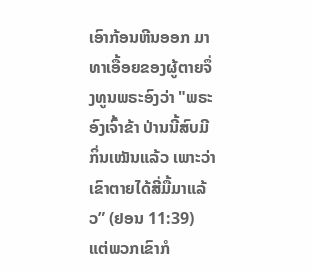ເອົາກ້ອນຫີນອອກ ມາທາເອື້ອຍຂອງຜູ້ຕາຍຈຶ່ງທູນພຣະອົງວ່າ "ພຣະອົງເຈົ້າຂ້າ ປ່ານນີ້ສົບມີກິ່ນເໝັນແລ້ວ ເພາະວ່າເຂົາຕາຍໄດ້ສີ່ມື້ມາແລ້ວ” (ຢອນ 11:39) ແຕ່ພວກເຂົາກໍ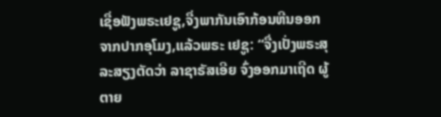ເຊື່ອຟັງພຣະເຢຊູ,ຈື່ງພາກັນເອົາກ້ອນຫີນອອກຈາກປາກອຸໂມງ,ແລ້ວພຣະ ເຢຊູ: “ຈື່ງເປັ່ງພຣະສຸລະສຽງຕັດວ່າ ລາຊາຣັສເອີຍ ຈົ່ງອອກມາເຖີດ ຜູ້ຕາຍ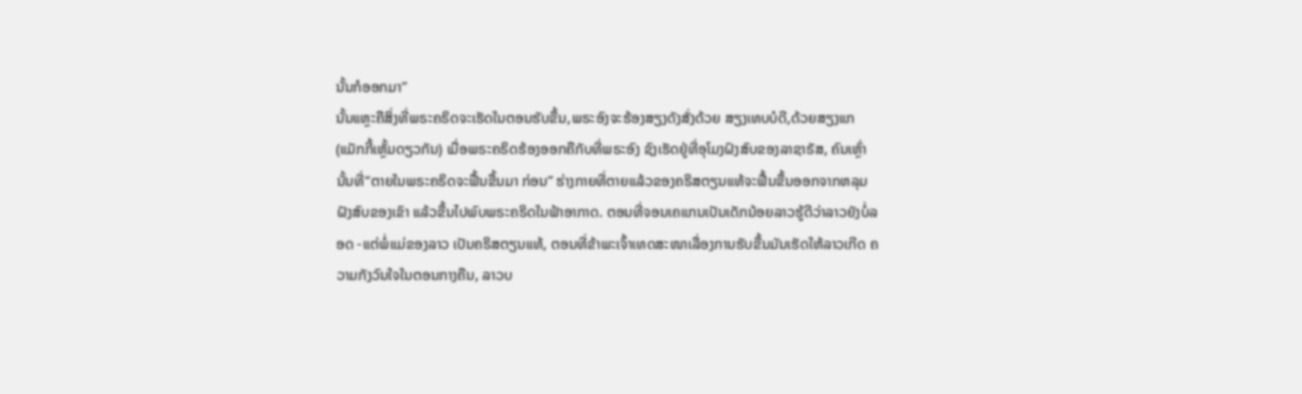ນັ້ນກໍອອກມາ”
ນັ້ນແຫຼະຄືສິ່ງທີ່ພຣະຄຣິດຈະເຮັດໃນຕອນຮັບຂື້ນ,ພຣະອົງຈະຮ້ອງສຽງດັງສັ່ງດ້ວຍ ສຽງເທບບໍດີ,ດ້ວຍສຽງແກ(ແມັກກີ້ເຫຼັ້ມດຽວກັນ) ເມື່ອພຣະຄຣິດຮ້ອງອອກຄືກັບທີ່ພຣະອົງ ຊົງເຮັດຢູ່ທີ່ອຸໂມງຝົງສົບຂອງລາຊາຣັສ, ຄົນເຫຼົ່ານັ້ນທີ່“ຕາຍໃນພຣະຄຣິດຈະຟື້ນຂື້ນມາ ກ່ອນ” ຮ່າງກາຍທີ່ຕາຍແລ້ວຂອງຄຣິສຕຽນແທ້ຈະຟື້ນຂື້ນອອກຈາກຫລຸມຝັງສົບຂອງເຂົາ ແລ້ວຂື້ນໄປພົບພຣະຄຣິດໃນຟ້າອາກາດ. ຕອນທີ່ຈອນເຄແກນເປັນເດັກນ້ອຍລາວຮູ້ດີວ່າລາວຍັງບໍ່ລອດ -ແຕ່ພໍ່ແມ່ຂອງລາວ ເປັນຄຣິສຕຽນແທ້, ຕອນທີ່ຂ້າພະເຈົ້າເທດສະໜາເລື່ອງການຮັບຂື້ນມັນເຮັດໃຫ້ລາວເກີດ ຄວາມກັງວົນໃຈໃນຕອນກາງຄືນ, ລາວບ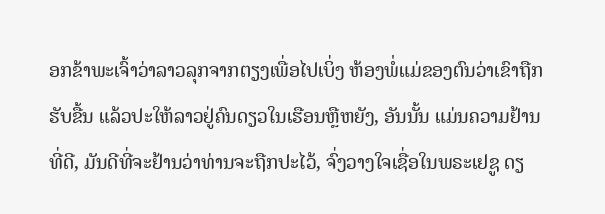ອກຂ້າພະເຈົ້າວ່າລາວລຸກຈາກຕຽງເພື່ອໄປເບິ່ງ ຫ້ອງພໍ່ແມ່ຂອງຕົນວ່າເຂົາຖືກຮັບຂື້ນ ແລ້ວປະໃຫ້ລາວຢູ່ຄົນດຽວໃນເຮືອນຫຼືຫຍັງ, ອັນນັ້ນ ແມ່ນຄວາມຢ້ານທີ່ດີ, ມັນດີທີ່ຈະຢ້ານວ່າທ່ານຈະຖືກປະໄວ້, ຈົ່ງວາງໃຈເຊື່ອໃນພຣະເຢຊູ ດຽ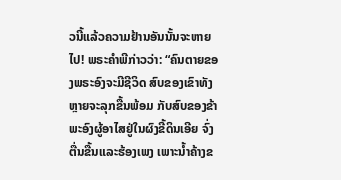ວນີ້ແລ້ວຄວາມຢ້ານອັນນັ້ນຈະຫາຍໄປ! ພຣະຄໍາພີກ່າວວ່າ: “ຄົນຕາຍຂອງພຣະອົງຈະມີຊີວິດ ສົບຂອງເຂົາທັງຫຼາຍຈະລຸກຂື້ນພ້ອມ ກັບສົບຂອງຂ້າພະອົງຜູ້ອາໄສຢູ່ໃນຜົງຂີ້ດິນເອີຍ ຈົ່ງຕື່ນຂື້ນແລະຮ້ອງເພງ ເພາະນໍ້າຄ້າງຂ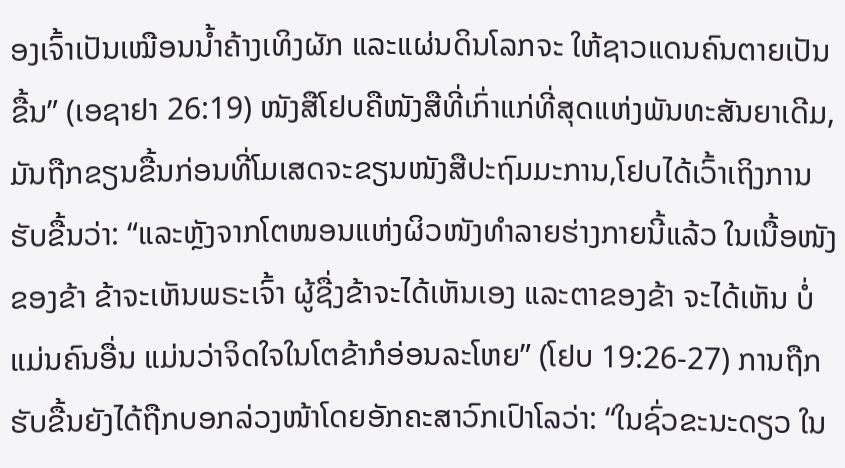ອງເຈົ້າເປັນເໝືອນນໍ້າຄ້າງເທິງຜັກ ແລະແຜ່ນດິນໂລກຈະ ໃຫ້ຊາວແດນຄົນຕາຍເປັນຂື້ນ” (ເອຊາຢາ 26:19) ໜັງສືໂຢບຄືໜັງສືທີ່ເກົ່າແກ່ທີ່ສຸດແຫ່ງພັນທະສັນຍາເດີມ,ມັນຖືກຂຽນຂື້ນກ່ອນທີ່ໂມເສດຈະຂຽນໜັງສືປະຖົມມະການ,ໂຢບໄດ້ເວົ້າເຖິງການຮັບຂື້ນວ່າ: “ແລະຫຼັງຈາກໂຕໜອນແຫ່ງຜິວໜັງທໍາລາຍຮ່າງກາຍນີ້ແລ້ວ ໃນເນື້ອໜັງ ຂອງຂ້າ ຂ້າຈະເຫັນພຣະເຈົ້າ ຜູ້ຊື່ງຂ້າຈະໄດ້ເຫັນເອງ ແລະຕາຂອງຂ້າ ຈະໄດ້ເຫັນ ບໍ່ແມ່ນຄົນອື່ນ ແມ່ນວ່າຈິດໃຈໃນໂຕຂ້າກໍອ່ອນລະໂຫຍ” (ໂຢບ 19:26-27) ການຖືກຮັບຂື້ນຍັງໄດ້ຖືກບອກລ່ວງໜ້າໂດຍອັກຄະສາວົກເປົາໂລວ່າ: “ໃນຊົ່ວຂະນະດຽວ ໃນ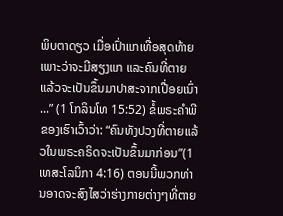ພິບຕາດຽວ ເມື່ອເປົ່າແກເທື່ອສຸດທ້າຍ ເພາະວ່າຈະມີສຽງແກ ແລະຄົນທີ່ຕາຍແລ້ວຈະເປັນຂຶ້ນມາປາສະຈາກເປື່ອຍເນົ່າ ...” (1 ໂກລິນໂທ 15:52) ຂໍ້ພຣະຄໍາພີຂອງເຮົາເວົ້າວ່າ: “ຄົນທັງປວງທີ່ຕາຍແລ້ວໃນພຣະຄຣິດຈະເປັນຂຶ້ນມາກ່ອນ”(1 ເທສະໂລນິກາ 4:16) ຕອນນີ້ພວກທ່ານອາດຈະສົງໄສວ່າຮ່າງກາຍຕ່າງໆທີ່ຕາຍ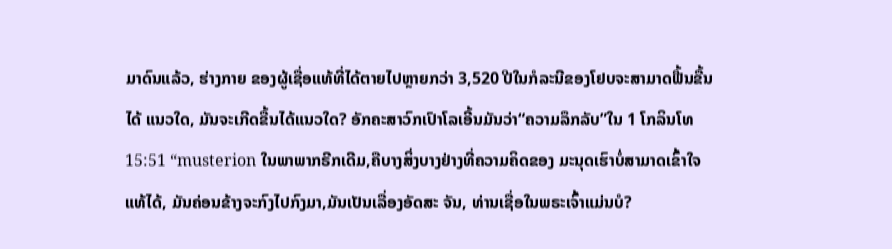ມາດົນແລ້ວ, ຮ່າງກາຍ ຂອງຜູ້ເຊື່ອແທ້ທີ່ໄດ້ຕາຍໄປຫຼາຍກວ່າ 3,520 ປີໃນກໍລະນີຂອງໂຢບຈະສາມາດຟື້ນຂື້ນໄດ້ ແນວໃດ, ມັນຈະເກີດຂື້ນໄດ້ແນວໃດ? ອັກຄະສາວົກເປົາໂລເອີ້ນມັນວ່າ“ຄວາມລຶກລັບ”ໃນ 1 ໂກລິນໂທ 15:51 “musterion ໃນພາພາກຣີກເດີມ,ຄືບາງສິ່ງບາງຢ່າງທີ່ຄວາມຄິດຂອງ ມະນຸດເຮົາບໍ່ສາມາດເຂົ້າໃຈແທ້ໄດ້, ມັນຄ່ອນຂ້າງຈະກົງໄປກົງມາ,ມັນເປັນເລື່ອງອັດສະ ຈັນ, ທ່ານເຊື່ອໃນພຣະເຈົ້າແມ່ນບໍ?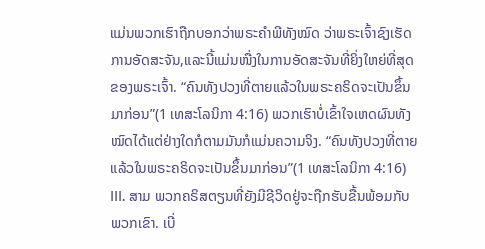ແມ່ນພວກເຮົາຖືກບອກວ່າພຣະຄໍາພີທັງໝົດ ວ່າພຣະເຈົ້າຊົງເຮັດການອັດສະຈັນ,ແລະນີ້ແມ່ນໜື່ງໃນການອັດສະຈັນທີ່ຍິ່ງໃຫຍ່ທີ່ສຸດຂອງພຣະເຈົ້າ. “ຄົນທັງປວງທີ່ຕາຍແລ້ວໃນພຣະຄຣິດຈະເປັນຂຶ້ນມາກ່ອນ”(1 ເທສະໂລນິກາ 4:16) ພວກເຮົາບໍ່ເຂົ້າໃຈເຫດຜົນທັງໝົດໄດ້ແຕ່ຢ່າງໃດກໍຕາມມັນກໍແມ່ນຄວາມຈິງ. “ຄົນທັງປວງທີ່ຕາຍແລ້ວໃນພຣະຄຣິດຈະເປັນຂຶ້ນມາກ່ອນ”(1 ເທສະໂລນິກາ 4:16) III. ສາມ ພວກຄຣິສຕຽນທີ່ຍັງມີຊີວິດຢູ່ຈະຖືກຮັບຂື້ນພ້ອມກັບພວກເຂົາ. ເບີ່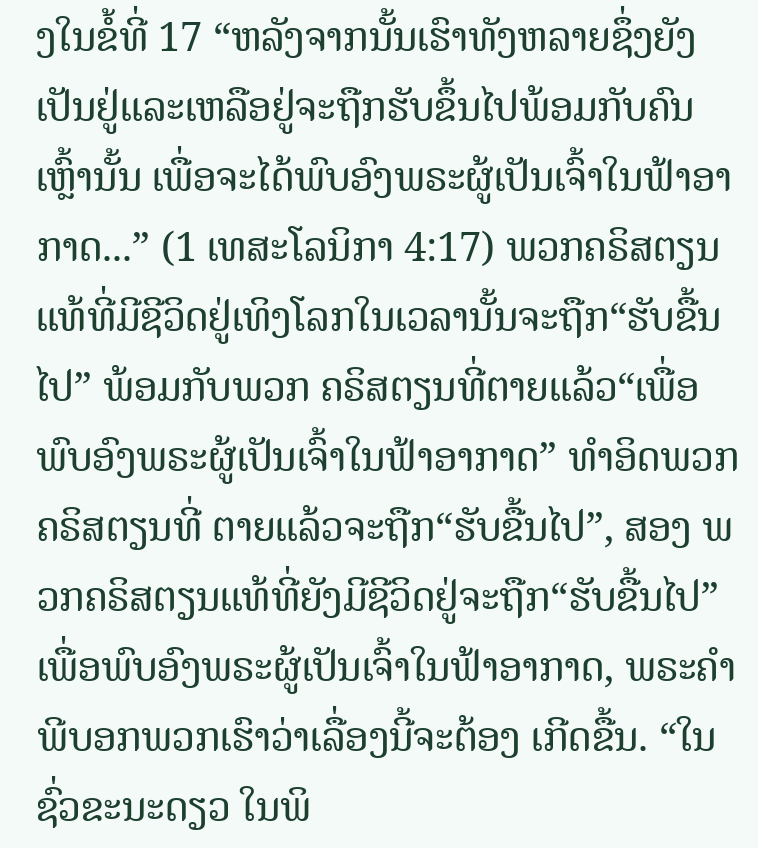ງໃນຂໍ້ທີ່ 17 “ຫລັງຈາກນັ້ນເຮົາທັງຫລາຍຊຶ່ງຍັງເປັນຢູ່ແລະເຫລືອຢູ່ຈະຖືກຮັບຂຶ້ນໄປພ້ອມກັບຄົນເຫຼົ້ານັ້ນ ເພື່ອຈະໄດ້ພົບອົງພຣະຜູ້ເປັນເຈົ້າໃນຟ້າອາກາດ...” (1 ເທສະໂລນິກາ 4:17) ພວກຄຣິສຕຽນແທ້ທີ່ມີຊີວິດຢູ່ເທິງໂລກໃນເວລານັ້ນຈະຖືກ“ຮັບຂື້ນໄປ” ພ້ອມກັບພວກ ຄຣິສຕຽນທີ່ຕາຍແລ້ວ“ເພື່ອພົບອົງພຣະຜູ້ເປັນເຈົ້າໃນຟ້າອາກາດ” ທໍາອິດພວກຄຣິສຕຽນທີ່ ຕາຍແລ້ວຈະຖືກ“ຮັບຂື້ນໄປ”, ສອງ ພວກຄຣິສຕຽນແທ້ທີ່ຍັງມີຊີວິດຢູ່ຈະຖືກ“ຮັບຂື້ນໄປ” ເພື່ອພົບອົງພຣະຜູ້ເປັນເຈົ້າໃນຟ້າອາກາດ, ພຣະຄໍາພີບອກພວກເຮົາວ່າເລື່ອງນີ້ຈະຕ້ອງ ເກີດຂື້ນ. “ໃນຊົ່ວຂະນະດຽວ ໃນພິ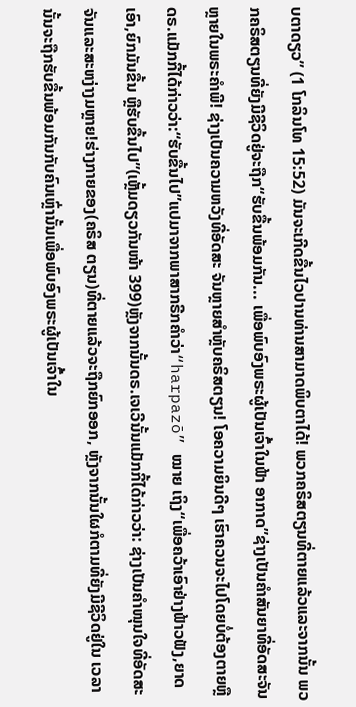ບຕາດຽວ” (1 ໂກລິນໂທ 15:52) ມັນຈະເກີດຂື້ນໄວປານທ່ານສາມາດພິບຕາໄດ້! ພວກຄຣິສຕຽນທີ່ຕາຍແລ້ວແລະຈາກນັ້ນ ພວກຄຣິສຕຽນທີ່ຍັງມີຊີວິດຢູ່ຈະຖືກ“ຮັບຂື້ນພ້ອມກັນ... ເພື່ອພົບອົງພຣະຜູ້ເປັນເຈົ້າໃນຟ້າ ອາກາດ”ຊ່າງເປັນຄໍາສັນຍາທີ່ອັດສະຈັນຫຼາຍໃນພຣະຄໍາພີ! ຊ່າງເປັນຄວາມຫວັງທີ່ອັດສະ ຈັນຫຼາຍສໍາຫຼັບຄຣິສຕຽນ! ໂອຄວາມຍິນດີໆ ເຮົາຄວນຈະໄປໂດຍບໍ່ຕ້ອງຕາຍຫຼື ດຣ.ແມັກກີ້ໄດ້ກ່າວວ່າ:“ຮັບຂື້ນໄປ”ແປມາຈາກພາສາກຣີກຄໍາວ່າ“harpazō” ໝາຍ ເຖິງ“ເພື່ອຄວ້າເອົາຢ່າງຟ້າວຟັງ,ຍາດເອົາ,ຍົກມັນຂື້ນ ຫຼືຮັບຂື້ນໄປ”(ເຫຼັ້ມດຽວກັນໜ້າ 399)ຫຼັງຈາກນັ້ນດຣ.ເຈເວີນັ້ນແມັກກີ້ໄດ້ກ່າວວ່າ: ຊ່າງເປັນຄໍາໜຸນໃຈທີ່ອັດສະຈັນແລະສະຫງ່າງມຫຼາຍ!ຮ່າງກາຍຂອງ(ຄຣິສ ຕຽນ)ທີ່ຕາຍແລ້ວຈະຖືກຍົກອອກ, ຫຼັງຈາກນັ້ນໃຜກໍຕາມທີ່ຍັງມີຊີວິດຢູ່ໃນ ເວລານັ້ນຈະຖືກຮັບຂື້ນພ້ອມກັນກັບຄົນເຫຼົ່ານັ້ນເພື່ອພົບອົງພຣະຜູ້ເປັນເຈົ້າໃນ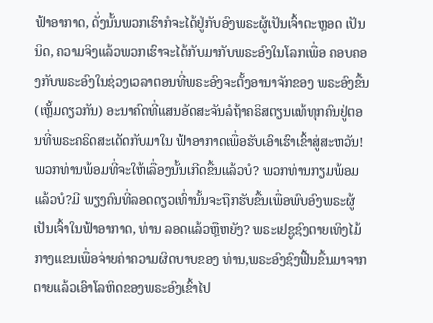ຟ້າອາກາດ, ດັ່ງນັ້ນພວກເຮົາກໍຈະໄດ້ຢູ່ກັບອົງພຣະຜູ້ເປັນເຈົ້າຕະຫຼອດ ເປັນນິດ, ຄວາມຈິງແລ້ວພວກເຮົາຈະໄດ້ກັບມາກັບພຣະອົງໃນໂລກເພື່ອ ຄອບຄອງກັບພຣະອົງໃນຊ່ວງເວລາຕອນທີ່ພຣະອົງຈະຕັ້ງອານາຈັກຂອງ ພຣະອົງຂື້ນ(ເຫຼັ້ມດຽວກັນ) ອະນາຄົດທີ່ແສນອັດສະຈັນລໍຖ້າຄຣິສຕຽນແທ້ທຸກຄົນຢູ່ຕອນທີ່ພຣະຄຣິດສະເດັດກັບມາໃນ ຟ້າອາກາດເພື່ອຮັບເອົາເຮົາເຂົ້າສູ່ສະຫວັນ! ພວກທ່ານພ້ອມທີ່ຈະໃຫ້ເລື່ອງນັ້ນເກີດຂື້ນແລ້ວບໍ? ພວກທ່ານກຽມພ້ອມແລ້ວບໍ?ມີ ພຽງຄົນທີ່ລອດດຽວເທົ່ານັ້ນຈະຖືກຮັບຂື້ນເພື່ອພົບອົງພຣະຜູ້ເປັນເຈົ້າໃນຟ້າອາກາດ, ທ່ານ ລອດແລ້ວຫຼືຫຍັງ? ພຣະເຢຊູຊົງຕາຍເທິງໄມ້ກາງແຂນເພື່ອຈ່າຍຄ່າຄວາມຜິດບາບຂອງ ທ່ານ,ພຣະອົງຊົງຟື້ນຂື້ນມາຈາກຕາຍແລ້ວເອົາໂລຫິດຂອງພຣະອົງເຂົ້າໄປ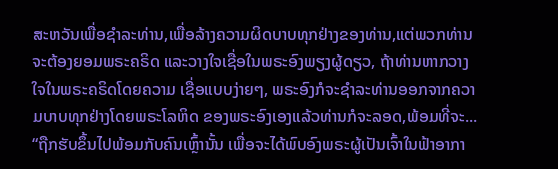ສະຫວັນເພື່ອຊໍາລະທ່ານ,ເພື່ອລ້າງຄວາມຜິດບາບທຸກຢ່າງຂອງທ່ານ,ແຕ່ພວກທ່ານຈະຕ້ອງຍອມພຣະຄຣິດ ແລະວາງໃຈເຊື່ອໃນພຣະອົງພຽງຜູ້ດຽວ, ຖ້າທ່ານຫາກວາງໃຈໃນພຣະຄຣິດໂດຍຄວາມ ເຊື່ອແບບງ່າຍໆ, ພຣະອົງກໍຈະຊໍາລະທ່ານອອກຈາກຄວາມບາບທຸກຢ່າງໂດຍພຣະໂລຫິດ ຂອງພຣະອົງເອງແລ້ວທ່ານກໍຈະລອດ,ພ້ອມທີ່ຈະ... “ຖືກຮັບຂຶ້ນໄປພ້ອມກັບຄົນເຫຼົ້ານັ້ນ ເພື່ອຈະໄດ້ພົບອົງພຣະຜູ້ເປັນເຈົ້າໃນຟ້າອາກາ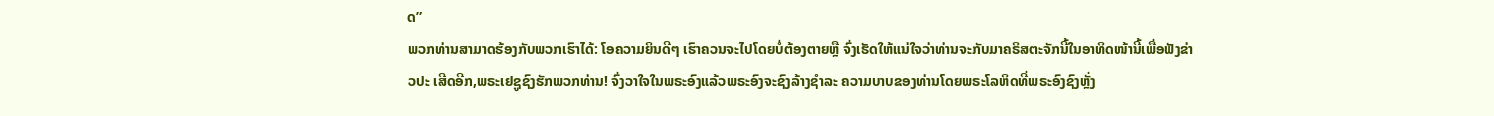ດ”
ພວກທ່ານສາມາດຮ້ອງກັບພວກເຮົາໄດ້: ໂອຄວາມຍິນດີໆ ເຮົາຄວນຈະໄປໂດຍບໍ່ຕ້ອງຕາຍຫຼື ຈົ່ງເຮັດໃຫ້ແນ່ໃຈວ່າທ່ານຈະກັບມາຄຣິສຕະຈັກນີ້ໃນອາທິດໜ້ານີ້ເພື່ອຟັງຂ່າວປະ ເສີດອີກ,ພຣະເຢຊູຊົງຮັກພວກທ່ານ! ຈົ່ງວາໃຈໃນພຣະອົງແລ້ວພຣະອົງຈະຊົງລ້າງຊໍາລະ ຄວາມບາບຂອງທ່ານໂດຍພຣະໂລຫິດທີ່ພຣະອົງຊົງຫຼັ່ງ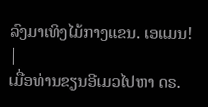ລົງມາເທິງໄມ້ກາງແຂນ. ເອແມນ! |
ເມື່ອທ່ານຂຽນອີເມວໄປຫາ ດຣ.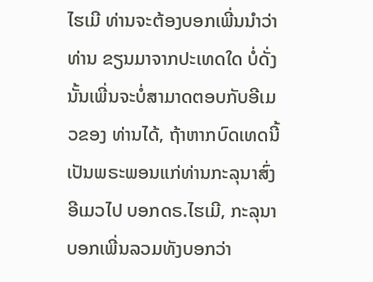ໄຮເມີ ທ່ານຈະຕ້ອງບອກເພີ່ນນໍາວ່າທ່ານ ຂຽນມາຈາກປະເທດໃດ ບໍ່ດັ່ງນັ້ນເພີ່ນຈະບໍ່ສາມາດຕອບກັບອີເມວຂອງ ທ່ານໄດ້, ຖ້າຫາກບົດເທດນີ້ເປັນພຣະພອນແກ່ທ່ານກະລຸນາສົ່ງອີເມວໄປ ບອກດຣ.ໄຮເມີ, ກະລຸນາບອກເພີ່ນລວມທັງບອກວ່າ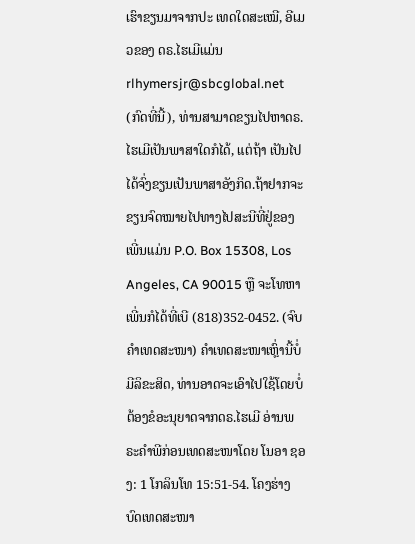ເຮົາຂຽນມາຈາກປະ ເທດໃດສະເໝີ, ອີເມວຂອງ ດຣ.ໄຮເມີແມ່ນ rlhymersjr@sbcglobal.net (ກົດທີ່ນີ້), ທ່ານສາມາດຂຽນໄປຫາດຣ.ໄຮເມີເປັນພາສາໃດກໍໄດ້, ແຕ່ຖ້າ ເປັນໄປໄດ້ຈົ່ງຂຽນເປັນພາສາອັງກິດ.ຖ້າຢາກຈະຂຽນຈົດໝາຍໄປທາງໄປສະນີທີ່ຢູ່ຂອງເພີ່ນແມ່ນ P.O. Box 15308, Los Angeles, CA 90015 ຫຼື ຈະໂທຫາເພີ່ນກໍໄດ້ທີ່ເບີ (818)352-0452. (ຈົບຄຳເທດສະໜາ) ຄໍາເທດສະໜາເຫຼົ່ານີ້ບໍ່ມີລິຂະສິດ, ທ່ານອາດຈະເອົາໄປໃຊ້ໂດຍບໍ່ຕ້ອງຂໍອະນຸຍາດຈາກດຣ.ໄຮເມີ ອ່ານພຣະຄໍາພີກ່ອນເທດສະໜາໂດຍ ໂນອາ ຊອງ: 1 ໂກລິນໂທ 15:51-54. ໂຄງຮ່າງບົດເທດສະໜາ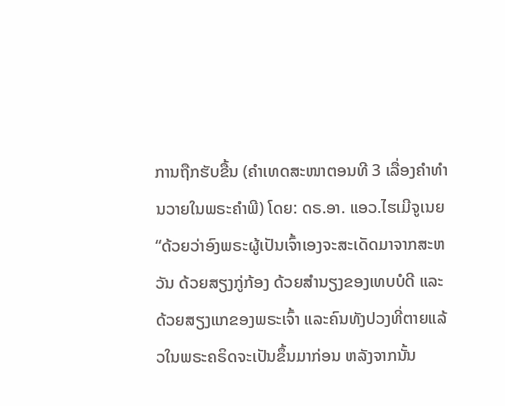ການຖືກຮັບຂື້ນ (ຄໍາເທດສະໜາຕອນທີ 3 ເລື່ອງຄໍາທໍານວາຍໃນພຣະຄໍາພີ) ໂດຍ: ດຣ.ອາ. ແອວ.ໄຮເມີຈູເນຍ “ດ້ວຍວ່າອົງພຣະຜູ້ເປັນເຈົ້າເອງຈະສະເດັດມາຈາກສະຫວັນ ດ້ວຍສຽງກູ່ກ້ອງ ດ້ວຍສຳນຽງຂອງເທບບໍດີ ແລະດ້ວຍສຽງແກຂອງພຣະເຈົ້າ ແລະຄົນທັງປວງທີ່ຕາຍແລ້ວໃນພຣະຄຣິດຈະເປັນຂຶ້ນມາກ່ອນ ຫລັງຈາກນັ້ນ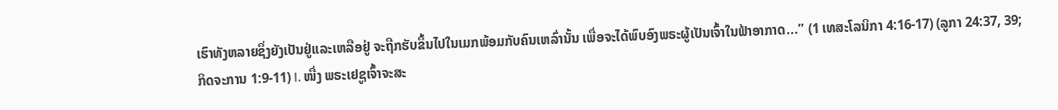ເຮົາທັງຫລາຍຊຶ່ງຍັງເປັນຢູ່ແລະເຫລືອຢູ່ ຈະຖືກຮັບຂຶ້ນໄປໃນເມກພ້ອມກັບຄົນເຫລົ່ານັ້ນ ເພື່ອຈະໄດ້ພົບອົງພຣະຜູ້ເປັນເຈົ້າໃນຟ້າອາກາດ...” (1 ເທສະໂລນິກາ 4:16-17) (ລູກາ 24:37, 39; ກິດຈະການ 1:9-11) I. ໜື່ງ ພຣະເຢຊູເຈົ້າຈະສະ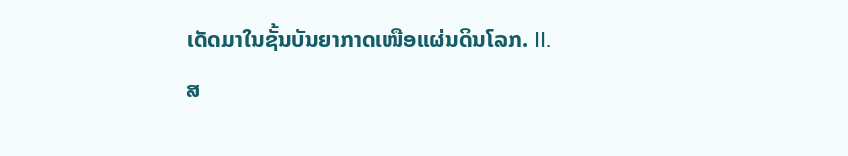ເດັດມາໃນຊັ້ນບັນຍາກາດເໜືອແຜ່ນດິນໂລກ. II. ສ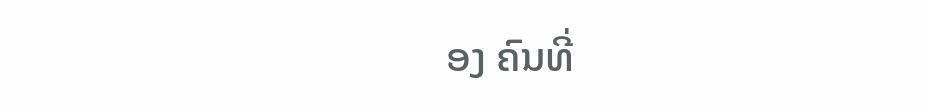ອງ ຄົນທີ່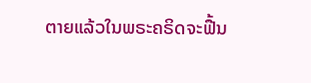ຕາຍແລ້ວໃນພຣະຄຣິດຈະຟື້ນ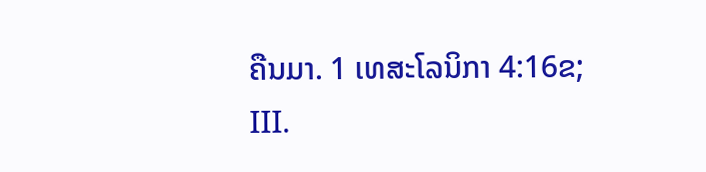ຄືນມາ. 1 ເທສະໂລນິກາ 4:16ຂ;
III.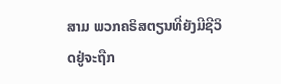ສາມ ພວກຄຣິສຕຽນທີ່ຍັງມີຊີວິດຢູ່ຈະຖືກ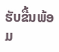ຮັບຂື້ນພ້ອມ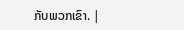ກັບພວກເຂົາ. |